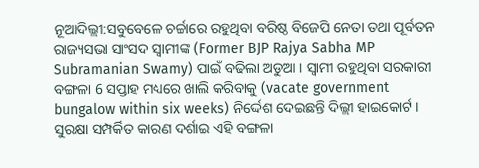ନୂଆଦିଲ୍ଲୀ:ସବୁବେଳେ ଚର୍ଚ୍ଚାରେ ରହୁଥିବା ବରିଷ୍ଠ ବିଜେପି ନେତା ତଥା ପୂର୍ବତନ ରାଜ୍ୟସଭା ସାଂସଦ ସ୍ବାମୀଙ୍କ (Former BJP Rajya Sabha MP Subramanian Swamy) ପାଇଁ ବଢିଲା ଅଡୁଆ । ସ୍ବାମୀ ରହୁଥିବା ସରକାରୀ ବଙ୍ଗଳା 6 ସପ୍ତାହ ମଧ୍ୟରେ ଖାଲି କରିବାକୁ (vacate government bungalow within six weeks) ନିର୍ଦ୍ଦେଶ ଦେଇଛନ୍ତି ଦିଲ୍ଲୀ ହାଇକୋର୍ଟ । ସୁରକ୍ଷା ସମ୍ପର୍କିତ କାରଣ ଦର୍ଶାଇ ଏହି ବଙ୍ଗଳା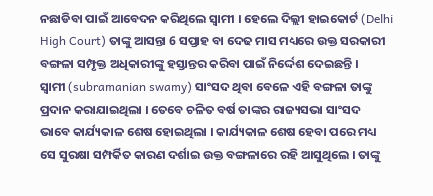ନଛାଡିବା ପାଇଁ ଆବେଦନ କରିଥିଲେ ସ୍ବାମୀ । ହେଲେ ଦିଲ୍ଲୀ ହାଇକୋର୍ଟ (Delhi High Court) ତାଙ୍କୁ ଆସନ୍ତା 6 ସପ୍ତାହ ବା ଦେଢ ମାସ ମଧ୍ୟରେ ଉକ୍ତ ସରକାରୀ ବଙ୍ଗଳା ସମ୍ପୃକ୍ତ ଅଧିକାରୀଙ୍କୁ ହସ୍ତାନ୍ତର କରିବା ପାଇଁ ନିର୍ଦ୍ଦେଶ ଦେଇଛନ୍ତି ।
ସ୍ବାମୀ (subramanian swamy) ସାଂସଦ ଥିବା ବେଳେ ଏହି ବଙ୍ଗଳା ତାଙ୍କୁ ପ୍ରଦାନ କରାଯାଇଥିଲା । ତେବେ ଚଳିତ ବର୍ଷ ତାଙ୍କର ରାଜ୍ୟସଭା ସାଂସଦ ଭାବେ କାର୍ଯ୍ୟକାଳ ଶେଷ ହୋଇଥିଲା । କାର୍ଯ୍ୟକାଳ ଶେଷ ହେବା ପରେ ମଧ୍ୟ ସେ ସୁରକ୍ଷା ସମ୍ପର୍କିତ କାରଣ ଦର୍ଶାଇ ଉକ୍ତ ବଙ୍ଗଳାରେ ରହି ଆସୁଥିଲେ । ତାଙ୍କୁ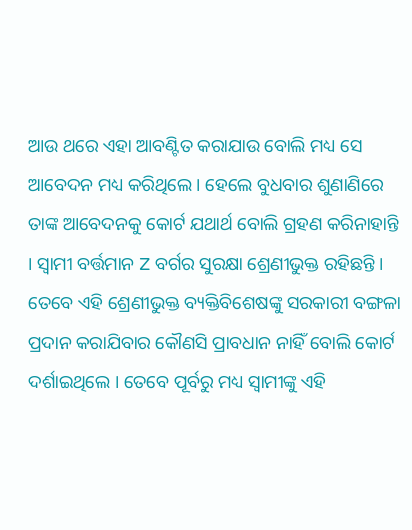ଆଉ ଥରେ ଏହା ଆବଣ୍ଟିତ କରାଯାଉ ବୋଲି ମଧ୍ୟ ସେ ଆବେଦନ ମଧ୍ୟ କରିଥିଲେ । ହେଲେ ବୁଧବାର ଶୁଣାଣିରେ ତାଙ୍କ ଆବେଦନକୁ କୋର୍ଟ ଯଥାର୍ଥ ବୋଲି ଗ୍ରହଣ କରିନାହାନ୍ତି । ସ୍ବାମୀ ବର୍ତ୍ତମାନ Z ବର୍ଗର ସୁରକ୍ଷା ଶ୍ରେଣୀଭୁକ୍ତ ରହିଛନ୍ତି । ତେବେ ଏହି ଶ୍ରେଣୀଭୁକ୍ତ ବ୍ୟକ୍ତିବିଶେଷଙ୍କୁ ସରକାରୀ ବଙ୍ଗଳା ପ୍ରଦାନ କରାଯିବାର କୌଣସି ପ୍ରାବଧାନ ନାହିଁ ବୋଲି କୋର୍ଟ ଦର୍ଶାଇଥିଲେ । ତେବେ ପୂର୍ବରୁ ମଧ୍ୟ ସ୍ବାମୀଙ୍କୁ ଏହି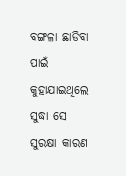ବଙ୍ଗଳା ଛାଡିବା ପାଇଁ କୁହାଯାଇଥିଲେ ସୁଦ୍ଧା ସେ ସୁରକ୍ଷା କାରଣ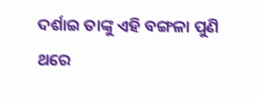ଦର୍ଶାଇ ତାଙ୍କୁ ଏହି ବଙ୍ଗଳା ପୁଣି ଥରେ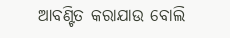ଆବଣ୍ଟିତ କରାଯାଉ ବୋଲି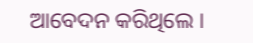ଆବେଦନ କରିଥିଲେ ।